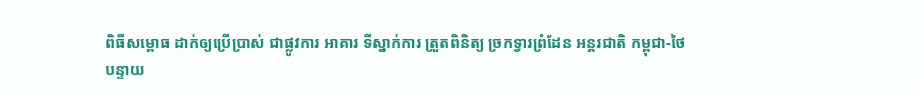ពិធីសម្ពោធ ដាក់ឲ្យប្រើប្រាស់ ជាផ្លូវការ អាគារ ទីស្នាក់ការ ត្រួតពិនិត្យ ច្រកទ្វារព្រំដែន អន្តរជាតិ កម្ពុជា-ថៃ
បន្ទាយ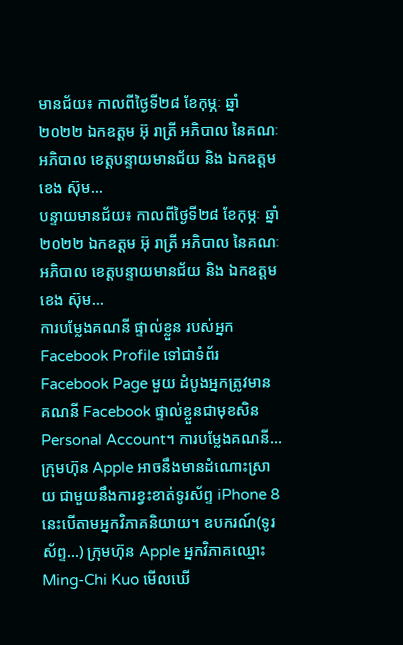មានជ័យ៖ កាលពីថ្ងៃទី២៨ ខែកុម្ភៈ ឆ្នាំ ២០២២ ឯកឧត្តម អ៊ុ រាត្រី អភិបាល នៃគណៈអភិបាល ខេត្តបន្ទាយមានជ័យ និង ឯកឧត្តម ខេង ស៊ុម…
បន្ទាយមានជ័យ៖ កាលពីថ្ងៃទី២៨ ខែកុម្ភៈ ឆ្នាំ ២០២២ ឯកឧត្តម អ៊ុ រាត្រី អភិបាល នៃគណៈអភិបាល ខេត្តបន្ទាយមានជ័យ និង ឯកឧត្តម ខេង ស៊ុម…
ការបម្លែងគណនី ផ្ទាល់ខ្លួន របស់អ្នក Facebook Profile ទៅជាទំព័រ Facebook Page មួយ ដំបូងអ្នកត្រូវមាន គណនី Facebook ផ្ទាល់ខ្លួនជាមុខសិន Personal Account។ ការបម្លែងគណនី…
ក្រុមហ៊ុន Apple អាចនឹងមានដំណោះស្រាយ ជាមួយនឹងការខ្វះខាត់ទូរស័ព្ទ iPhone 8 នេះបើតាមអ្នកវិភាគនិយាយ។ ឧបករណ៍(ទូរស័ព្ទ…) ក្រុមហ៊ុន Apple អ្នកវិភាគឈ្មោះ Ming-Chi Kuo មើលឃើ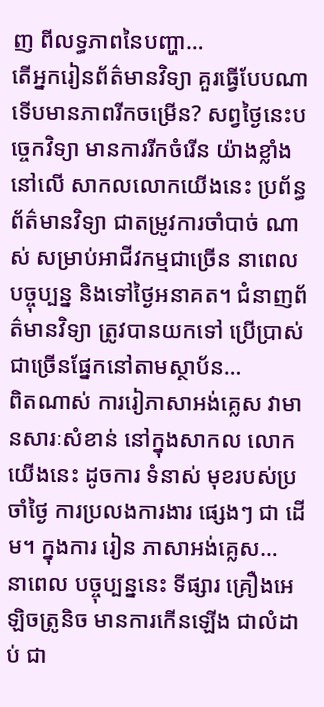ញ ពីលទ្ធភាពនៃបញ្ហា…
តើអ្នករៀនព័ត៌មានវិទ្យា គួរធ្វើបែបណាទើបមានភាពរីកចម្រើន? សព្វថ្ងៃនេះបច្ចេកវិទ្យា មានការរីកចំរើន យ៉ាងខ្លាំងនៅលើ សាកលលោកយើងនេះ ប្រព័ន្ធព័ត៌មានវិទ្យា ជាតម្រូវការចាំបាច់ ណាស់ សម្រាប់អាជីវកម្មជាច្រើន នាពេលបច្ចុប្បន្ន និងទៅថ្ងៃអនាគត។ ជំនាញព័ត៌មានវិទ្យា ត្រូវបានយកទៅ ប្រើប្រាស់ជាច្រើនផ្នែកនៅតាមស្ថាប័ន…
ពិតណាស់ ការរៀភាសាអង់គ្លេស វាមានសារៈសំខាន់ នៅក្នុងសាកល លោកយើងនេះ ដូចការ ទំនាស់ មុខរបស់ប្រចាំថ្ងៃ ការប្រលងការងារ ផ្សេងៗ ជា ដើម។ ក្នុងការ រៀន ភាសាអង់គ្លេស…
នាពេល បច្ចុប្បន្ននេះ ទីផ្សារ គ្រឿងអេឡិចត្រូនិច មានការកើនឡើង ជាលំដាប់ ជា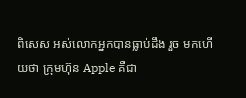ពិសេស អស់លោកអ្នកបានធ្លាប់ដឹង រួច មកហើយថា ក្រុមហ៊ុន Apple គឺជា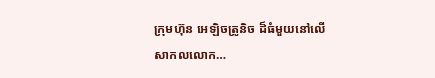ក្រុមហ៊ុន អេឡិចត្រូនិច ដ៏ធំមួយនៅលើសាកលលោក…